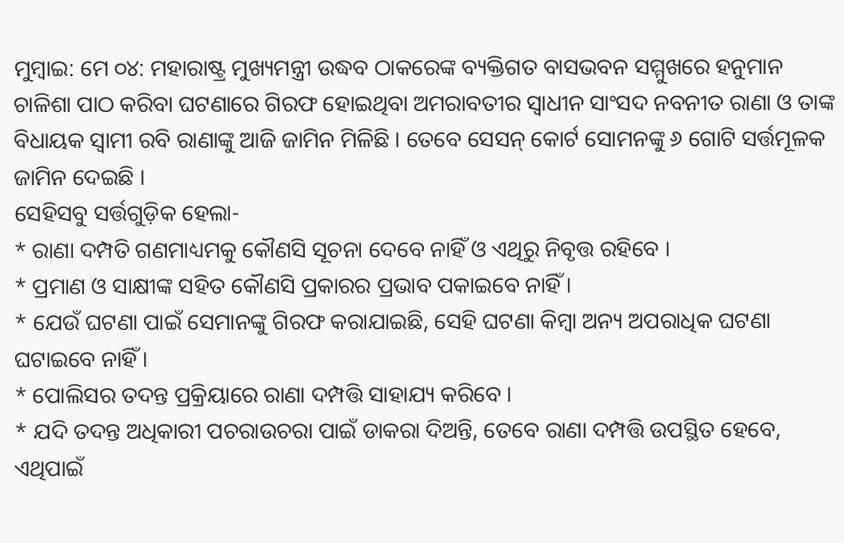ମୁମ୍ବାଇ: ମେ ୦୪: ମହାରାଷ୍ଟ୍ର ମୁଖ୍ୟମନ୍ତ୍ରୀ ଉଦ୍ଧବ ଠାକରେଙ୍କ ବ୍ୟକ୍ତିଗତ ବାସଭବନ ସମ୍ମୁଖରେ ହନୁମାନ ଚାଳିଶା ପାଠ କରିବା ଘଟଣାରେ ଗିରଫ ହୋଇଥିବା ଅମରାବତୀର ସ୍ୱାଧୀନ ସାଂସଦ ନବନୀତ ରାଣା ଓ ତାଙ୍କ ବିଧାୟକ ସ୍ୱାମୀ ରବି ରାଣାଙ୍କୁ ଆଜି ଜାମିନ ମିଳିଛି । ତେବେ ସେସନ୍ କୋର୍ଟ ସୋମନଙ୍କୁ ୬ ଗୋଟି ସର୍ତ୍ତମୂଳକ ଜାମିନ ଦେଇଛି ।
ସେହିସବୁ ସର୍ତ୍ତଗୁଡ଼ିକ ହେଲା-
* ରାଣା ଦମ୍ପତି ଗଣମାଧ୍ୟମକୁ କୌଣସି ସୂଚନା ଦେବେ ନାହିଁ ଓ ଏଥିରୁ ନିବୃତ୍ତ ରହିବେ ।
* ପ୍ରମାଣ ଓ ସାକ୍ଷୀଙ୍କ ସହିତ କୌଣସି ପ୍ରକାରର ପ୍ରଭାବ ପକାଇବେ ନାହିଁ ।
* ଯେଉଁ ଘଟଣା ପାଇଁ ସେମାନଙ୍କୁ ଗିରଫ କରାଯାଇଛି, ସେହି ଘଟଣା କିମ୍ବା ଅନ୍ୟ ଅପରାଧିକ ଘଟଣା ଘଟାଇବେ ନାହିଁ ।
* ପୋଲିସର ତଦନ୍ତ ପ୍ରକ୍ରିୟାରେ ରାଣା ଦମ୍ପତ୍ତି ସାହାଯ୍ୟ କରିବେ ।
* ଯଦି ତଦନ୍ତ ଅଧିକାରୀ ପଚରାଉଚରା ପାଇଁ ଡାକରା ଦିଅନ୍ତି, ତେବେ ରାଣା ଦମ୍ପତ୍ତି ଉପସ୍ଥିତ ହେବେ, ଏଥିପାଇଁ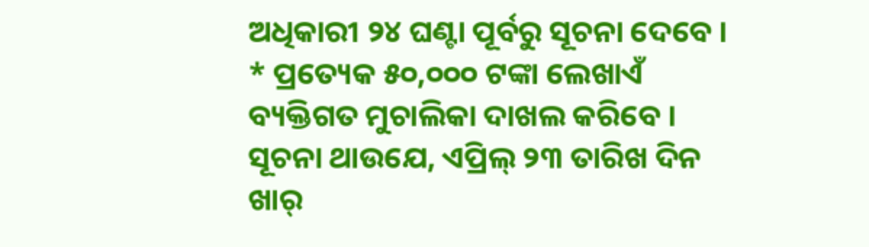ଅଧିକାରୀ ୨୪ ଘଣ୍ଟା ପୂର୍ବରୁ ସୂଚନା ଦେବେ ।
* ପ୍ରତ୍ୟେକ ୫୦,୦୦୦ ଟଙ୍କା ଲେଖାଏଁ ବ୍ୟକ୍ତିଗତ ମୁଚାଲିକା ଦାଖଲ କରିବେ ।
ସୂଚନା ଥାଉଯେ, ଏପ୍ରିଲ୍ ୨୩ ତାରିଖ ଦିନ ଖାର୍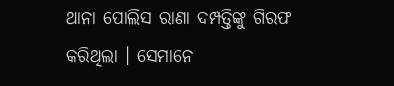ଥାନା ପୋଲିସ ରାଣା ଦମ୍ପତ୍ତିଙ୍କୁ ଗିରଫ କରିଥିଲା । ସେମାନେ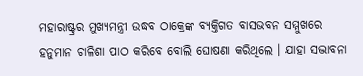ମହାରାଷ୍ଟ୍ରର ମୁଖ୍ୟମନ୍ତ୍ରୀ ଉଦ୍ଧବ ଠାକ୍ରେଙ୍କ ବ୍ୟକ୍ତିଗତ ବାସଭବନ ସମ୍ମୁଖରେ ହନୁମାନ ଚାଳିଶା ପାଠ କରିବେ ବୋଲି ଘୋଷଣା କରିଥିଲେ । ଯାହା ସଦ୍ଭାବନା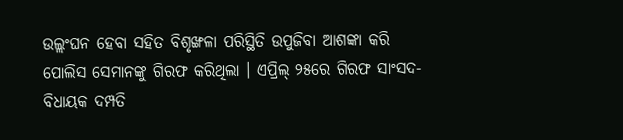ଉଲ୍ଲଂଘନ ହେବା ସହିତ ବିଶୃଙ୍ଖଳା ପରିସ୍ଥିତି ଉପୁଜିବା ଆଶଙ୍କା କରି ପୋଲିସ ସେମାନଙ୍କୁ ଗିରଫ କରିଥିଲା । ଏପ୍ରିଲ୍ ୨୫ରେ ଗିରଫ ସାଂସଦ-ବିଧାୟକ ଦମ୍ପତି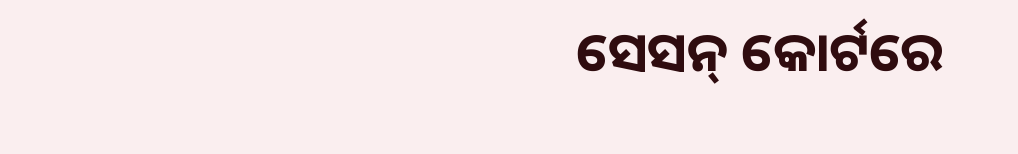ସେସନ୍ କୋର୍ଟରେ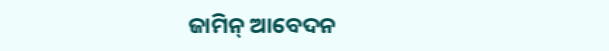ଜାମିନ୍ ଆବେଦନ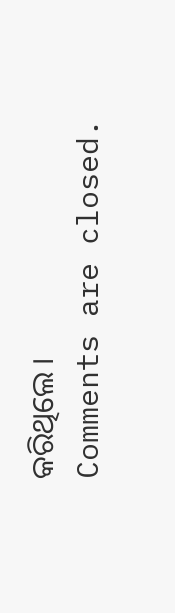କରିଥିଲେ ।
Comments are closed.